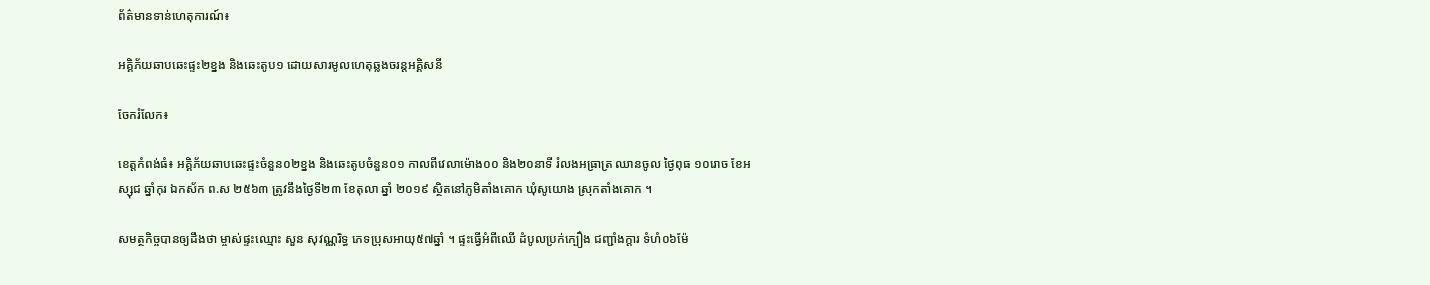ព័ត៌មានទាន់ហេតុការណ៍៖

អគ្គិភ័យឆាបឆេះផ្ទះ២ខ្នង និងឆេះតូប១ ដោយសារមូលហេតុឆ្លងចរន្តអគ្គិសនី

ចែករំលែក៖

ខេត្តកំពង់ធំ៖ អគ្គិភ័យឆាបឆេះផ្ទះចំនួន០២ខ្នង និងឆេះតូបចំនួន០១ កាលពីវេលាម៉ោង០០ និង២០នាទី រំលងអធ្រាត្រ ឈានចូល ថ្ងៃពុធ ១០រោច ខែអស្សុជ ឆ្នាំកុរ ឯកស័ក ព.ស ២៥៦៣ ត្រូវនឹងថ្ងៃទី២៣ ខែតុលា ឆ្នាំ ២០១៩ ស្ថិតនៅភូមិតាំងគោក ឃុំសូយោង ស្រុកតាំងគោក ។

សមត្ថកិច្ចបានឲ្យដឹងថា ម្ចាស់ផ្ទះឈ្មោះ សួន សុវណ្ណរិទ្ធ ភេទប្រុសអាយុ៥៧ឆ្នាំ ។ ផ្ទះធ្វើអំពីឈើ ដំបូលប្រក់ក្បឿង ជញ្ជាំងក្តារ ទំហំ០៦ម៉ែ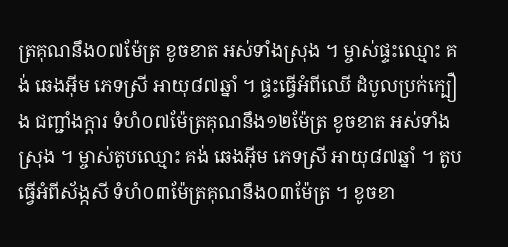ត្រគុណនឹង០៧ម៉ែត្រ ខូចខាត អស់ទាំងស្រុង ។ ម្ចាស់ផ្ទះឈ្មោះ គង់ ឆេងអុីម ភេទស្រី អាយុ៨៧ឆ្នាំ ។ ផ្ទះធ្វើអំពីឈើ ដំបូលប្រក់ក្បឿង ជញ្ជាំងក្តារ ទំហំ០៧ម៉ែត្រគុណនឹង១២ម៉ែត្រ ខូចខាត អស់ទាំងស្រុង ។ ម្ចាស់តូបឈ្មោះ គង់ ឆេងអុីម ភេទស្រី អាយុ៨៧ឆ្នាំ ។ តូបធ្វើអំពីស័ង្កសី ទំហំ០៣ម៉ែត្រគុណនឹង០៣ម៉ែត្រ ។ ខូចខា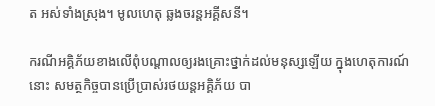ត អស់ទាំងស្រុង។ មូលហេតុ ឆ្លងចរន្តអគ្គីសនី។

ករណីអគ្គិភ័យខាងលើពុំបណ្តាលឲ្យរងគ្រោះថ្នាក់ដល់មនុស្សឡើយ ក្នុងហេតុការណ៍នោះ សមត្ថកិច្ចបានប្រើប្រាស់រថយន្តអគ្គិភ័យ បា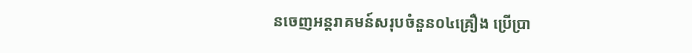នចេញអន្តរាគមន៍សរុបចំនួន០៤គ្រឿង ប្រើប្រា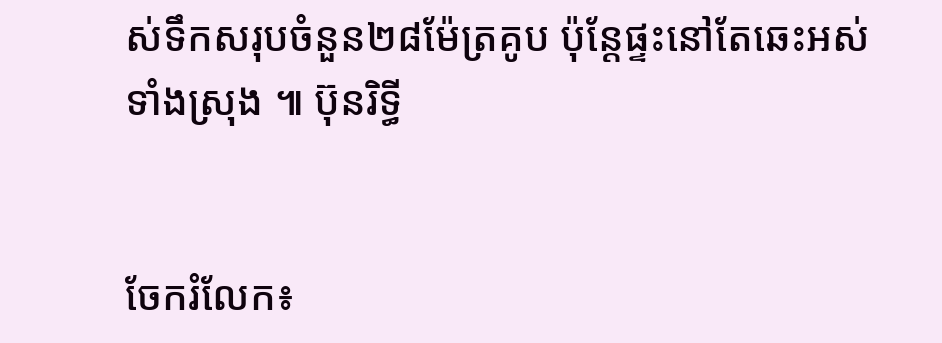ស់ទឹកសរុបចំនួន២៨ម៉ែត្រគូប ប៉ុន្តែផ្ទះនៅតែឆេះអស់ទាំងស្រុង ៕ ប៊ុនរិទ្ធី


ចែករំលែក៖